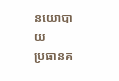នយោបាយ
ប្រធានគ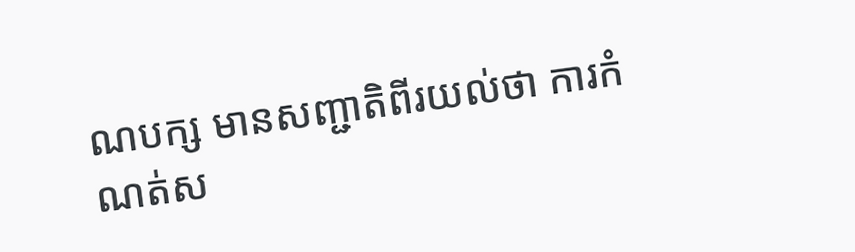ណបក្ស មានសញ្ជាតិពីរយល់ថា ការកំណត់ស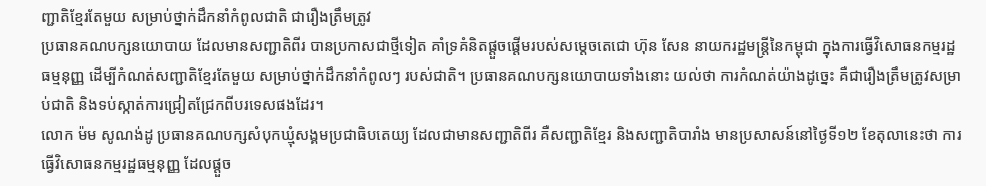ញ្ជាតិខ្មែរតែមួយ សម្រាប់ថ្នាក់ដឹកនាំកំពូលជាតិ ជារឿងត្រឹមត្រូវ
ប្រធានគណបក្សនយោបាយ ដែលមានសញ្ជាតិពីរ បានប្រកាសជាថ្មីទៀត គាំទ្រគំនិតផ្ដួចផ្ដើមរបស់សម្ដេចតេជោ ហ៊ុន សែន នាយករដ្ឋមន្ត្រីនៃកម្ពុជា ក្នុងការធ្វើវិសោធនកម្មរដ្ឋធម្មនុញ្ញ ដើម្បីកំណត់សញ្ជាតិខ្មែរតែមួយ សម្រាប់ថ្នាក់ដឹកនាំកំពូលៗ របស់ជាតិ។ ប្រធានគណបក្សនយោបាយទាំងនោះ យល់ថា ការកំណត់យ៉ាងដូច្នេះ គឺជារឿងត្រឹមត្រូវសម្រាប់ជាតិ និងទប់ស្កាត់ការជ្រៀតជ្រែកពីបរទេសផងដែរ។
លោក ម៉ម សូណង់ដូ ប្រធានគណបក្សសំបុកឃ្មុំសង្គមប្រជាធិបតេយ្យ ដែលជាមានសញ្ជាតិពីរ គឺសញ្ជាតិខ្មែរ និងសញ្ជាតិបារាំង មានប្រសាសន៍នៅថ្ងៃទី១២ ខែតុលានេះថា ការធ្វើវិសោធនកម្មរដ្ឋធម្មនុញ្ញ ដែលផ្ដួច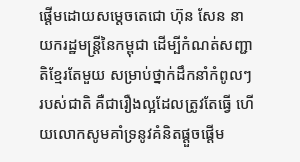ផ្ដើមដោយសម្ដេចតេជោ ហ៊ុន សែន នាយករដ្ឋមន្ត្រីនៃកម្ពុជា ដើម្បីកំណត់សញ្ជាតិខ្មែរតែមួយ សម្រាប់ថ្នាក់ដឹកនាំកំពូលៗ របស់ជាតិ គឺជារឿងល្អដែលត្រូវតែធ្វើ ហើយលោកសូមគាំទ្រនូវគំនិតផ្ដួចផ្ដើម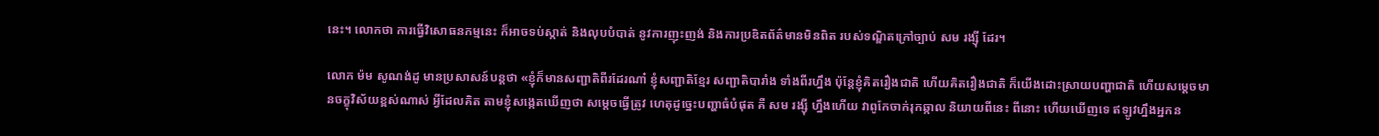នេះ។ លោកថា ការធ្វើវិសោធនកម្មនេះ ក៏អាចទប់ស្កាត់ និងលុបបំបាត់ នូវការញុះញង់ និងការប្រឌិតព័ត៌មានមិនពិត របស់ទណ្ឌិតក្រៅច្បាប់ សម រង្ស៊ី ដែរ។

លោក ម៉ម សូណង់ដូ មានប្រសាសន៍បន្តថា «ខ្ញុំក៏មានសញ្ជាតិពីរដែរណា៎ ខ្ញុំសញ្ជាតិខ្មែរ សញ្ជាតិបារាំង ទាំងពីរហ្នឹង ប៉ុន្តែខ្ញុំគិតរឿងជាតិ ហើយគិតរឿងជាតិ ក៏យើងដោះស្រាយបញ្ហាជាតិ ហើយសម្ដេចមានចក្ខុវិស័យខ្ពស់ណាស់ អ្វីដែលគិត តាមខ្ញុំសង្កេតឃើញថា សម្ដេចធ្វើត្រូវ ហេតុដូច្នេះបញ្ហាធំបំផុត គឺ សម រង្ស៊ី ហ្នឹងហើយ វាពូកែចាក់រុកឆ្កាល និយាយពីនេះ ពីនោះ ហើយឃើញទេ ឥឡូវហ្នឹងអ្នកន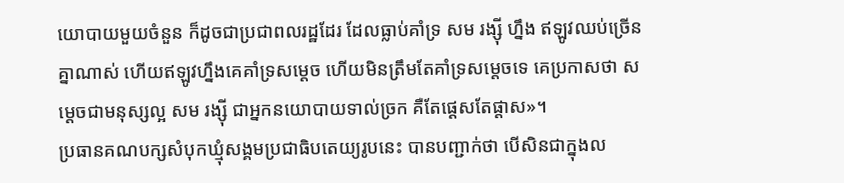យោបាយមួយចំនួន ក៏ដូចជាប្រជាពលរដ្ឋដែរ ដែលធ្លាប់គាំទ្រ សម រង្ស៊ី ហ្នឹង ឥឡូវឈប់ច្រើនគ្នាណាស់ ហើយឥឡូវហ្នឹងគេគាំទ្រសម្ដេច ហើយមិនត្រឹមតែគាំទ្រសម្ដេចទេ គេប្រកាសថា សម្ដេចជាមនុស្សល្អ សម រង្ស៊ី ជាអ្នកនយោបាយទាល់ច្រក គឺតែផ្ដេសតែផ្ដាស»។
ប្រធានគណបក្សសំបុកឃ្មុំសង្គមប្រជាធិបតេយ្យរូបនេះ បានបញ្ជាក់ថា បើសិនជាក្នុងល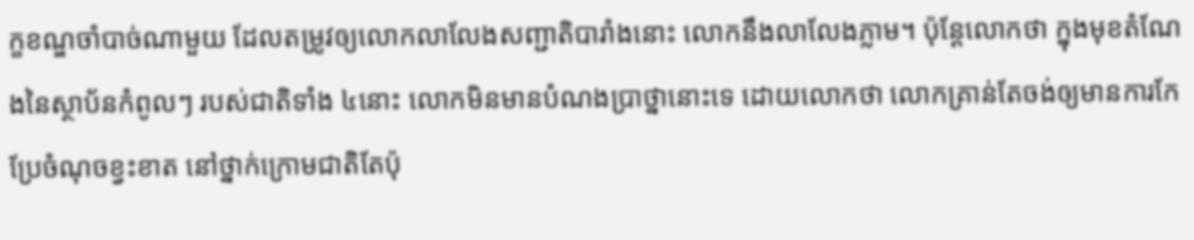ក្ខខណ្ឌចាំបាច់ណាមួយ ដែលតម្រូវឲ្យលោកលាលែងសញ្ជាតិបារាំងនោះ លោកនឹងលាលែងភ្លាម។ ប៉ុន្តែលោកថា ក្នុងមុខតំណែងនៃស្ថាប័នកំពូលៗ របស់ជាតិទាំង ៤នោះ លោកមិនមានបំណងប្រាថ្នានោះទេ ដោយលោកថា លោកគ្រាន់តែចង់ឲ្យមានការកែប្រែចំណុចខ្វះខាត នៅថ្នាក់ក្រោមជាតិតែប៉ុ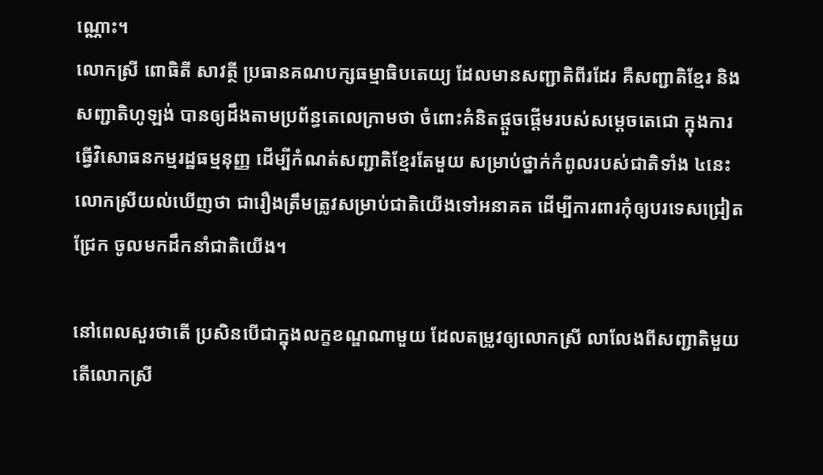ណ្ណោះ។
លោកស្រី ពោធិតី សាវត្ថី ប្រធានគណបក្សធម្មាធិបតេយ្យ ដែលមានសញ្ជាតិពីរដែរ គឺសញ្ជាតិខ្មែរ និងសញ្ជាតិហូឡង់ បានឲ្យដឹងតាមប្រព័ន្ធតេលេក្រាមថា ចំពោះគំនិតផ្តួចផ្តើមរបស់សម្តេចតេជោ ក្នុងការធ្វើវិសោធនកម្មរដ្ឋធម្មនុញ្ញ ដើម្បីកំណត់សញ្ជាតិខ្មែរតែមួយ សម្រាប់ថ្នាក់កំពូលរបស់ជាតិទាំង ៤នេះ លោកស្រីយល់ឃើញថា ជារឿងត្រឹមត្រូវសម្រាប់ជាតិយើងទៅអនាគត ដើម្បីការពារកុំឲ្យបរទេសជ្រៀតជ្រែក ចូលមកដឹកនាំជាតិយើង។

នៅពេលសួរថាតើ ប្រសិនបើជាក្នុងលក្ខខណ្ឌណាមួយ ដែលតម្រូវឲ្យលោកស្រី លាលែងពីសញ្ជាតិមួយ តើលោកស្រី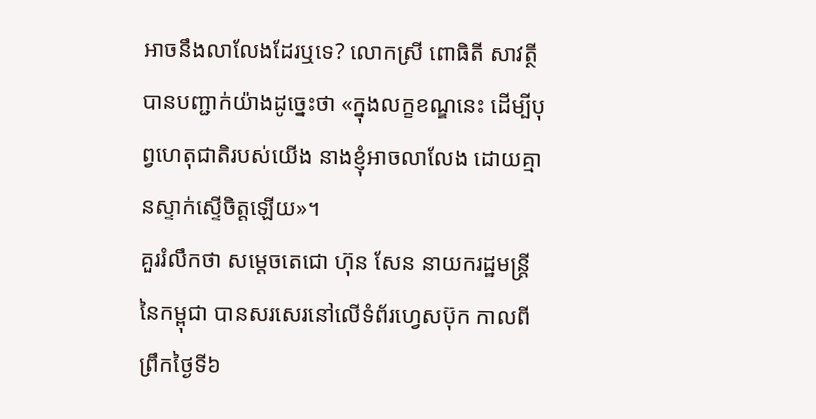អាចនឹងលាលែងដែរឬទេ? លោកស្រី ពោធិតី សាវត្ថី បានបញ្ជាក់យ៉ាងដូច្នេះថា «ក្នុងលក្ខខណ្ឌនេះ ដើម្បីបុព្វហេតុជាតិរបស់យើង នាងខ្ញុំអាចលាលែង ដោយគ្មានស្ទាក់ស្ទើចិត្តឡើយ»។
គួររំលឹកថា សម្ដេចតេជោ ហ៊ុន សែន នាយករដ្ឋមន្ត្រីនៃកម្ពុជា បានសរសេរនៅលើទំព័រហ្វេសប៊ុក កាលពីព្រឹកថ្ងៃទី៦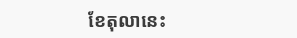ខែតុលានេះ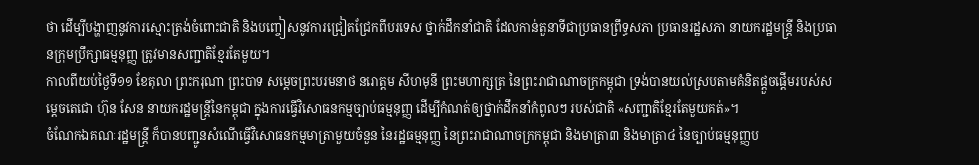ថា ដើម្បីបង្ហាញនូវការស្មោះត្រង់ចំពោះជាតិ និងបញ្ចៀសនូវការជ្រៀតជ្រែកពីបរទេស ថ្នាក់ដឹកនាំជាតិ ដែលកាន់តួនាទីជាប្រធានព្រឹទ្ធសភា ប្រធានរដ្ឋសភា នាយករដ្ឋមន្ត្រី និងប្រធានក្រុមប្រឹក្សាធម្មនុញ្ញ ត្រូវមានសញ្ជាតិខ្មែរតែមួយ។
កាលពីយប់ថ្ងៃទី១១ ខែតុលា ព្រះករុណា ព្រះបាទ សម្តេចព្រះបរមនាថ នរោត្តម សីហមុនី ព្រះមហាក្សត្រ នៃព្រះរាជាណាចក្រកម្ពុជា ទ្រង់បានយល់ស្របតាមគំនិតផ្តួចផ្តើមរបស់សម្តេចតេជោ ហ៊ុន សែន នាយករដ្ឋមន្ត្រីនៃកម្ពុជា ក្នុងការធ្វើវិសោធនកម្មច្បាប់ធម្មនុញ្ញ ដើម្បីកំណត់ឲ្យថ្នាក់ដឹកនាំកំពូលៗ របស់ជាតិ «សញ្ជាតិខ្មែរតែមួយគត់»។
ចំណែកឯគណៈរដ្ឋមន្ត្រី ក៏បានបញ្ជូនសំណើធ្វើវិសោធនកម្មមាត្រាមួយចំនួន នៃរដ្ឋធម្មនុញ្ញ នៃព្រះរាជាណាចក្រកម្ពុជា និងមាត្រា៣ និងមាត្រា៤ នៃច្បាប់ធម្មនុញ្ញប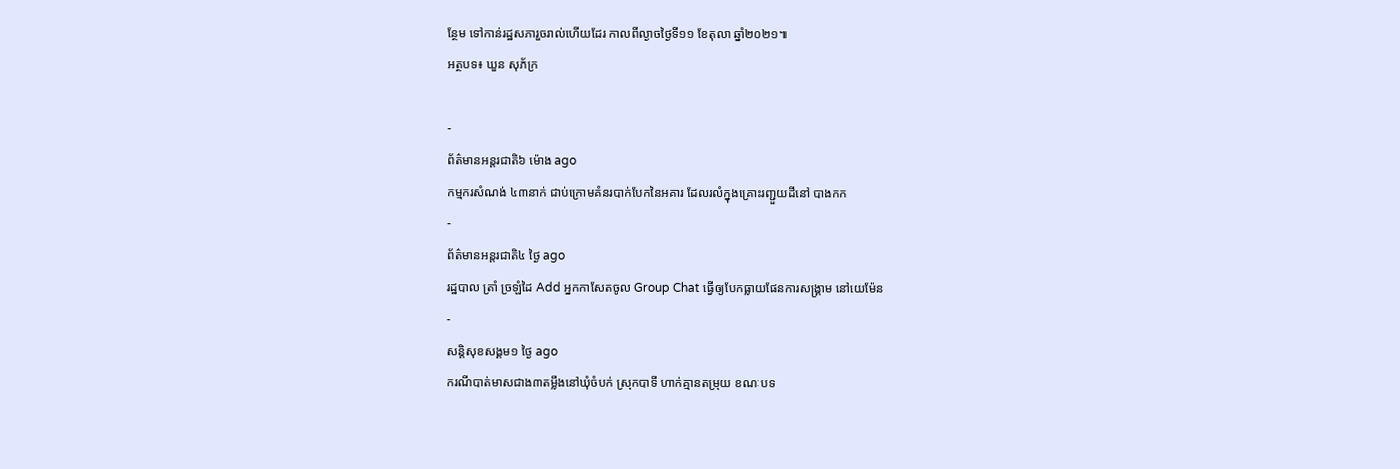ន្ថែម ទៅកាន់រដ្ឋសភារួចរាល់ហើយដែរ កាលពីល្ងាចថ្ងៃទី១១ ខែតុលា ឆ្នាំ២០២១៕
អត្ថបទ៖ ឃួន សុភ័ក្រ

-
ព័ត៌មានអន្ដរជាតិ៦ ម៉ោង ago
កម្មករសំណង់ ៤៣នាក់ ជាប់ក្រោមគំនរបាក់បែកនៃអគារ ដែលរលំក្នុងគ្រោះរញ្ជួយដីនៅ បាងកក
-
ព័ត៌មានអន្ដរជាតិ៤ ថ្ងៃ ago
រដ្ឋបាល ត្រាំ ច្រឡំដៃ Add អ្នកកាសែតចូល Group Chat ធ្វើឲ្យបែកធ្លាយផែនការសង្គ្រាម នៅយេម៉ែន
-
សន្តិសុខសង្គម១ ថ្ងៃ ago
ករណីបាត់មាសជាង៣តម្លឹងនៅឃុំចំបក់ ស្រុកបាទី ហាក់គ្មានតម្រុយ ខណៈបទ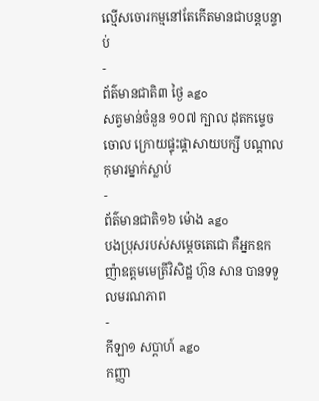ល្មើសចោរកម្មនៅតែកើតមានជាបន្តបន្ទាប់
-
ព័ត៌មានជាតិ៣ ថ្ងៃ ago
សត្វមាន់ចំនួន ១០៧ ក្បាល ដុតកម្ទេចចោល ក្រោយផ្ទុះផ្ដាសាយបក្សី បណ្តាលកុមារម្នាក់ស្លាប់
-
ព័ត៌មានជាតិ១៦ ម៉ោង ago
បងប្រុសរបស់សម្ដេចតេជោ គឺអ្នកឧកញ៉ាឧត្តមមេត្រីវិសិដ្ឋ ហ៊ុន សាន បានទទួលមរណភាព
-
កីឡា១ សប្តាហ៍ ago
កញ្ញា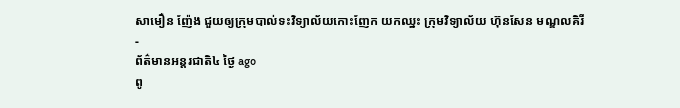សាមឿន ញ៉ែង ជួយឲ្យក្រុមបាល់ទះវិទ្យាល័យកោះញែក យកឈ្នះ ក្រុមវិទ្យាល័យ ហ៊ុនសែន មណ្ឌលគិរី
-
ព័ត៌មានអន្ដរជាតិ៤ ថ្ងៃ ago
ពូ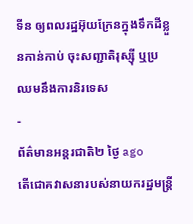ទីន ឲ្យពលរដ្ឋអ៊ុយក្រែនក្នុងទឹកដីខ្លួនកាន់កាប់ ចុះសញ្ជាតិរុស្ស៊ី ឬប្រឈមនឹងការនិរទេស
-
ព័ត៌មានអន្ដរជាតិ២ ថ្ងៃ ago
តើជោគវាសនារបស់នាយករដ្ឋមន្ត្រី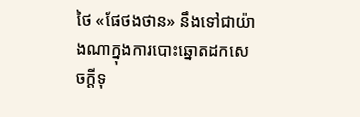ថៃ «ផែថងថាន» នឹងទៅជាយ៉ាងណាក្នុងការបោះឆ្នោតដកសេចក្តីទុ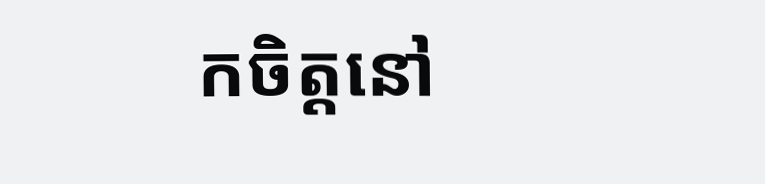កចិត្តនៅ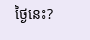ថ្ងៃនេះ?